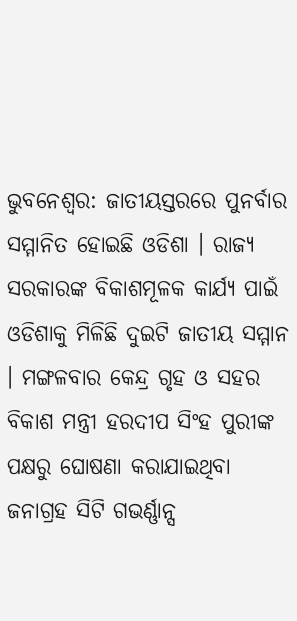ଭୁବନେଶ୍ବର: ଜାତୀୟସ୍ତରରେ ପୁନର୍ବାର ସମ୍ମାନିତ ହୋଇଛି ଓଡିଶା । ରାଜ୍ୟ ସରକାରଙ୍କ ବିକାଶମୂଳକ କାର୍ଯ୍ୟ ପାଇଁ ଓଡିଶାକୁ ମିଳିଛି ଦୁଇଟି ଜାତୀୟ ସମ୍ମାନ । ମଙ୍ଗଳବାର କେନ୍ଦ୍ର ଗୃହ ଓ ସହର ବିକାଶ ମନ୍ତ୍ରୀ ହରଦୀପ ସିଂହ ପୁରୀଙ୍କ ପକ୍ଷରୁ ଘୋଷଣା କରାଯାଇଥିବା ଜନାଗ୍ରହ ସିଟି ଗଭର୍ଣ୍ଣାନ୍ସ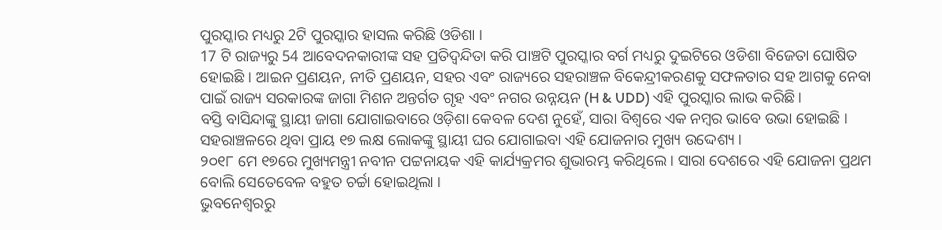ପୁରସ୍କାର ମଧ୍ୟରୁ 2ଟି ପୁରସ୍କାର ହାସଲ କରିଛି ଓଡିଶା ।
17 ଟି ରାଜ୍ୟରୁ 54 ଆବେଦନକାରୀଙ୍କ ସହ ପ୍ରତିଦ୍ବନ୍ଦିତା କରି ପାଞ୍ଚଟି ପୁରସ୍କାର ବର୍ଗ ମଧ୍ୟରୁ ଦୁଇଟିରେ ଓଡିଶା ବିଜେତା ଘୋଷିତ ହୋଇଛି । ଆଇନ ପ୍ରଣୟନ, ନୀତି ପ୍ରଣୟନ, ସହର ଏବଂ ରାଜ୍ୟରେ ସହରାଞ୍ଚଳ ବିକେନ୍ଦ୍ରୀକରଣକୁ ସଫଳତାର ସହ ଆଗକୁ ନେବା ପାଇଁ ରାଜ୍ୟ ସରକାରଙ୍କ ଜାଗା ମିଶନ ଅନ୍ତର୍ଗତ ଗୃହ ଏବଂ ନଗର ଉନ୍ନୟନ (H & UDD) ଏହି ପୁରସ୍କାର ଲାଭ କରିଛି ।
ବସ୍ତି ବାସିନ୍ଦାଙ୍କୁ ସ୍ଥାୟୀ ଜାଗା ଯୋଗାଇବାରେ ଓଡ଼ିଶା କେବଳ ଦେଶ ନୁହେଁ, ସାରା ବିଶ୍ବରେ ଏକ ନମ୍ବର ଭାବେ ଉଭା ହୋଇଛି । ସହରାଞ୍ଚଳରେ ଥିବା ପ୍ରାୟ ୧୭ ଲକ୍ଷ ଲୋକଙ୍କୁ ସ୍ଥାୟୀ ଘର ଯୋଗାଇବା ଏହି ଯୋଜନାର ମୁଖ୍ୟ ଉଦ୍ଦେଶ୍ୟ ।
୨୦୧୮ ମେ ୧୭ରେ ମୁଖ୍ୟମନ୍ତ୍ରୀ ନବୀନ ପଟ୍ଟନାୟକ ଏହି କାର୍ଯ୍ୟକ୍ରମର ଶୁଭାରମ୍ଭ କରିଥିଲେ । ସାରା ଦେଶରେ ଏହି ଯୋଜନା ପ୍ରଥମ ବୋଲି ସେତେବେଳ ବହୁତ ଚର୍ଚ୍ଚା ହୋଇଥିଲା ।
ଭୁବନେଶ୍ବରରୁ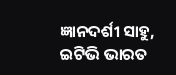ଜ୍ଞାନଦର୍ଶୀ ସାହୁ, ଇଟିଭି ଭାରତ